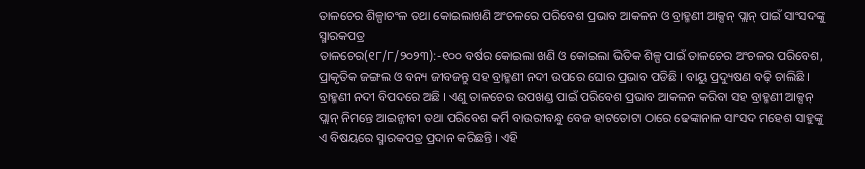ତାଳଚେର ଶିଳ୍ପାଚଂଳ ତଥା କୋଇଲାଖଣି ଅଂଚଳରେ ପରିବେଶ ପ୍ରଭାବ ଆକଳନ ଓ ବ୍ରାହ୍ମଣୀ ଆକ୍ସନ୍ ପ୍ଲାନ୍ ପାଇଁ ସାଂସଦଙ୍କୁ ସ୍ମାରକପତ୍ର
ତାଳଚେର(୧୮/୮/୨୦୨୩):-୧୦୦ ବର୍ଷର କୋଇଲା ଖଣି ଓ କୋଇଲା ଭିତିକ ଶିଳ୍ପ ପାଇଁ ତାଳଚେର ଅଂଚଳର ପରିବେଶ, ପ୍ରାକୃତିକ ଜଙ୍ଗଲ ଓ ବନ୍ୟ ଜୀବଜନ୍ତୁ ସହ ବ୍ରାହ୍ମଣୀ ନଦୀ ଉପରେ ଘୋର ପ୍ରଭାବ ପଡିଛି । ବାୟୁ ପ୍ରଦ୍ୟୁଷଣ ବଢ଼ି ଚାଲିଛି । ବ୍ରାହ୍ମଣୀ ନଦୀ ବିପଦରେ ଅଛି । ଏଣୁ ତାଳଚେର ଉପଖଣ୍ଡ ପାଇଁ ପରିବେଶ ପ୍ରଭାବ ଆକଳନ କରିବା ସହ ବ୍ରାହ୍ମଣୀ ଆକ୍ସନ୍ ପ୍ଲାନ୍ ନିମନ୍ତେ ଆଇନ୍ଜୀବୀ ତଥା ପରିବେଶ କର୍ମି ବାଉରୀବନ୍ଧୁ ବେଜ ହାଟତୋଟା ଠାରେ ଢେଙ୍କାନାଳ ସାଂସଦ ମହେଶ ସାହୁଙ୍କୁ ଏ ବିଷୟରେ ସ୍ମାରକପତ୍ର ପ୍ରଦାନ କରିଛନ୍ତି । ଏହି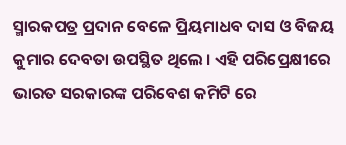ସ୍ମାରକପତ୍ର ପ୍ରଦାନ ବେଳେ ପ୍ରିୟମାଧବ ଦାସ ଓ ବିଜୟ କୁମାର ଦେବତା ଉପସ୍ଥିତ ଥିଲେ । ଏହି ପରିପ୍ରେକ୍ଷୀରେ ଭାରତ ସରକାରଙ୍କ ପରିବେଶ କମିଟି ରେ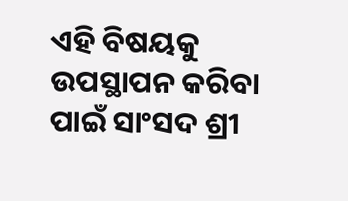ଏହି ବିଷୟକୁ ଉପସ୍ଥାପନ କରିବା ପାଇଁ ସାଂସଦ ଶ୍ରୀ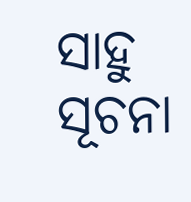ସାହୁ ସୂଚନା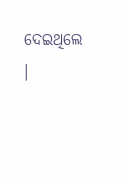ଦେଇଥିଲେ ।